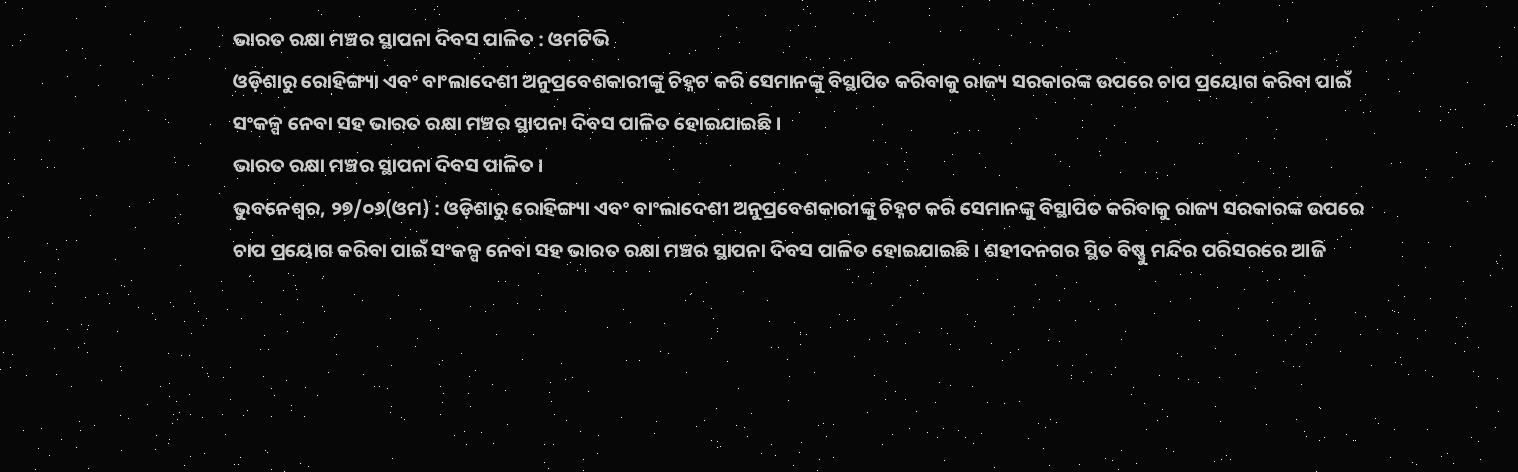ଭାରତ ରକ୍ଷା ମଞ୍ଚର ସ୍ଥାପନା ଦିବସ ପାଳିତ : ଓମଟିଭି
ଓଡ଼ିଶାରୁ ରୋହିଙ୍ଗ୍ୟା ଏବଂ ବାଂଲାଦେଶୀ ଅନୁପ୍ରବେଶକାରୀଙ୍କୁ ଚିହ୍ନଟ କରି ସେମାନଙ୍କୁ ବିସ୍ଥାପିତ କରିବାକୁ ରାଜ୍ୟ ସରକାରଙ୍କ ଉପରେ ଚାପ ପ୍ରୟୋଗ କରିବା ପାଇଁ ସଂକଳ୍ପ ନେବା ସହ ଭାରତ ରକ୍ଷା ମଞ୍ଚର ସ୍ଥାପନା ଦିବସ ପାଳିତ ହୋଇଯାଇଛି ।
ଭାରତ ରକ୍ଷା ମଞ୍ଚର ସ୍ଥାପନା ଦିବସ ପାଳିତ ।
ଭୁବନେଶ୍ୱର, ୨୭/୦୬(ଓମ) : ଓଡ଼ିଶାରୁ ରୋହିଙ୍ଗ୍ୟା ଏବଂ ବାଂଲାଦେଶୀ ଅନୁପ୍ରବେଶକାରୀଙ୍କୁ ଚିହ୍ନଟ କରି ସେମାନଙ୍କୁ ବିସ୍ଥାପିତ କରିବାକୁ ରାଜ୍ୟ ସରକାରଙ୍କ ଉପରେ ଚାପ ପ୍ରୟୋଗ କରିବା ପାଇଁ ସଂକଳ୍ପ ନେବା ସହ ଭାରତ ରକ୍ଷା ମଞ୍ଚର ସ୍ଥାପନା ଦିବସ ପାଳିତ ହୋଇଯାଇଛି । ଶହୀଦନଗର ସ୍ଥିତ ବିଷ୍ଣୁ ମନ୍ଦିର ପରିସରରେ ଆଜି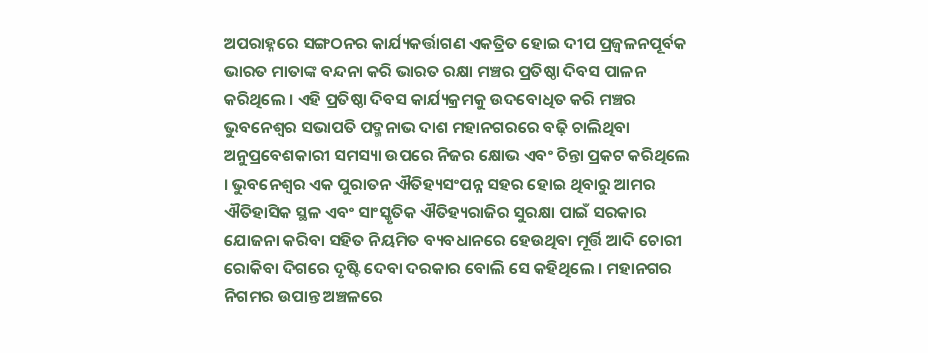ଅପରାହ୍ନରେ ସଙ୍ଗଠନର କାର୍ଯ୍ୟକର୍ତ୍ତାଗଣ ଏକତ୍ରିତ ହୋଇ ଦୀପ ପ୍ରଜ୍ବଳନପୂର୍ବକ ଭାରତ ମାତାଙ୍କ ବନ୍ଦନା କରି ଭାରତ ରକ୍ଷା ମଞ୍ଚର ପ୍ରତିଷ୍ଠା ଦିବସ ପାଳନ କରିଥିଲେ । ଏହି ପ୍ରତିଷ୍ଠା ଦିବସ କାର୍ଯ୍ୟକ୍ରମକୁ ଉଦବୋଧିତ କରି ମଞ୍ଚର ଭୁବନେଶ୍ୱର ସଭାପତି ପଦ୍ମନାଭ ଦାଶ ମହାନଗରରେ ବଢ଼ି ଚାଲିଥିବା ଅନୁପ୍ରବେଶକାରୀ ସମସ୍ୟା ଉପରେ ନିଜର କ୍ଷୋଭ ଏବଂ ଚିନ୍ତା ପ୍ରକଟ କରିଥିଲେ । ଭୁବନେଶ୍ୱର ଏକ ପୁରାତନ ଐତିହ୍ୟସଂପନ୍ନ ସହର ହୋଇ ଥିବାରୁ ଆମର ଐତିହାସିକ ସ୍ଥଳ ଏବଂ ସାଂସ୍କୃତିକ ଐତିହ୍ୟରାଜିର ସୁରକ୍ଷା ପାଇଁ ସରକାର ଯୋଜନା କରିବା ସହିତ ନିୟମିତ ବ୍ୟବଧାନରେ ହେଉଥିବା ମୂର୍ତ୍ତି ଆଦି ଚୋରୀ ରୋକିବା ଦିଗରେ ଦୃଷ୍ଟି ଦେବା ଦରକାର ବୋଲି ସେ କହିଥିଲେ । ମହାନଗର ନିଗମର ଉପାନ୍ତ ଅଞ୍ଚଳରେ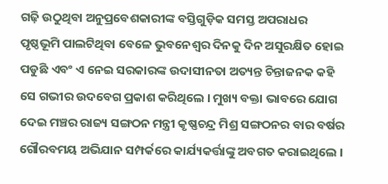ଗଢ଼ି ଉଠୁଥିବା ଅନୁପ୍ରବେଶକାରୀଙ୍କ ବସ୍ତିଗୁଡ଼ିକ ସମସ୍ତ ଅପରାଧର ପୃଷ୍ଠଭୂମି ପାଲଟିଥିବା ବେଳେ ଭୁବନେଶ୍ୱର ଦିନକୁ ଦିନ ଅସୁରକ୍ଷିତ ହୋଇ ପଡୁଛି ଏବଂ ଏ ନେଇ ସରକାରଙ୍କ ଉଦାସୀନତା ଅତ୍ୟନ୍ତ ଚିନ୍ତାଜନକ କହି ସେ ଗଭୀର ଉଦବେଗ ପ୍ରକାଶ କରିଥିଲେ । ମୁଖ୍ୟ ବକ୍ତା ଭାବରେ ଯୋଗ ଦେଇ ମଞ୍ଚର ରାଜ୍ୟ ସଙ୍ଗଠନ ମନ୍ତ୍ରୀ କୃଷ୍ଣଚନ୍ଦ୍ର ମିଶ୍ର ସଙ୍ଗଠନର ବାର ବର୍ଷର ଗୌରବମୟ ଅଭିଯାନ ସମ୍ପର୍କରେ କାର୍ଯ୍ୟକର୍ତ୍ତାଙ୍କୁ ଅବଗତ କରାଇଥିଲେ ।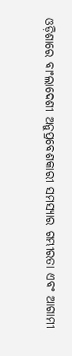ଓଡ଼ିଶାରେ ବାଂଲାଦେଶୀ ଅନୁପ୍ରବେଶକାରୀ ସମସ୍ୟାର ଗମ୍ଭୀରତା ଏବଂ ଆଗାମୀ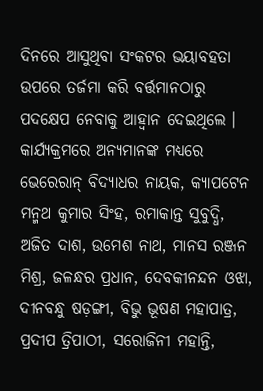ଦିନରେ ଆସୁଥିବା ସଂକଟର ଭୟାବହତା ଉପରେ ତର୍ଜମା କରି ବର୍ତ୍ତମାନଠାରୁ ପଦକ୍ଷେପ ନେବାକୁ ଆହ୍ୱାନ ଦେଇଥିଲେ । କାର୍ଯ୍ୟକ୍ରମରେ ଅନ୍ୟମାନଙ୍କ ମଧ୍ୟରେ ଭେରେରାନ୍ ବିଦ୍ୟାଧର ନାୟକ, କ୍ୟାପଟେନ ମନ୍ମଥ କୁମାର ସିଂହ, ରମାକାନ୍ତ ସୁବୁଦ୍ଧି, ଅଜିତ ଦାଶ, ଉମେଶ ନାଥ, ମାନସ ରଞ୍ଜନ ମିଶ୍ର, ଜଳନ୍ଧର ପ୍ରଧାନ, ଦେବକୀନନ୍ଦନ ଓଝା, ଦୀନବନ୍ଧୁ ଷଡ଼ଙ୍ଗୀ, ବିଭୁ ଭୂଷଣ ମହାପାତ୍ର, ପ୍ରଦୀପ ତ୍ରିପାଠୀ, ସରୋଜିନୀ ମହାନ୍ତି,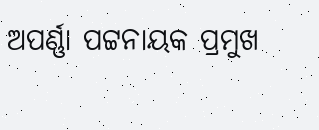ଅପର୍ଣ୍ଣା ପଟ୍ଟନାୟକ ପ୍ରମୁଖ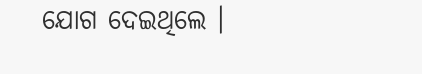ଯୋଗ ଦେଇଥିଲେ ।